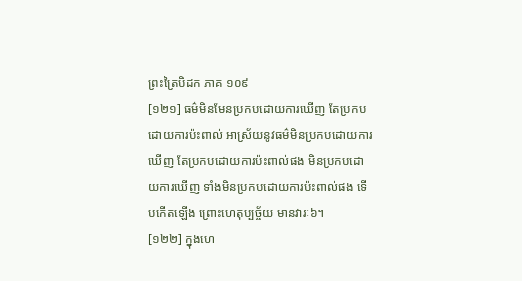ព្រះត្រៃបិដក ភាគ ១០៩
[១២១] ធម៌មិនមែនប្រកបដោយការឃើញ តែប្រកបដោយការប៉ះពាល់ អាស្រ័យនូវធម៌មិនប្រកបដោយការឃើញ តែប្រកបដោយការប៉ះពាល់ផង មិនប្រកបដោយការឃើញ ទាំងមិនប្រកបដោយការប៉ះពាល់ផង ទើបកើតឡើង ព្រោះហេតុប្បច្ច័យ មានវារៈ៦។
[១២២] ក្នុងហេ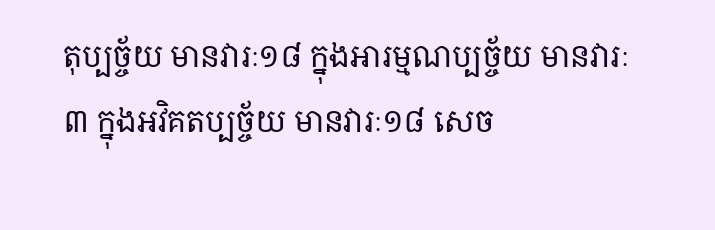តុប្បច្ច័យ មានវារៈ១៨ ក្នុងអារម្មណប្បច្ច័យ មានវារៈ៣ ក្នុងអវិគតប្បច្ច័យ មានវារៈ១៨ សេច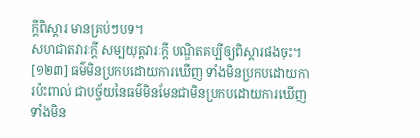ក្តីពិស្តារ មានគ្រប់ៗបទ។
សហជាតវារៈក្តី សម្បយុត្តវារៈក្តី បណ្ឌិតគប្បីឲ្យពិស្តារផងចុះ។
[១២៣] ធម៌មិនប្រកបដោយការឃើញ ទាំងមិនប្រកបដោយការប៉ះពាល់ ជាបច្ច័យនៃធម៌មិនមែនជាមិនប្រកបដោយការឃើញ ទាំងមិន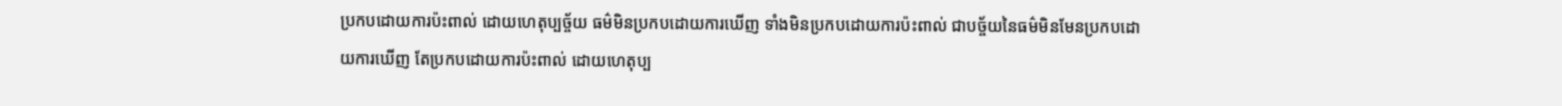ប្រកបដោយការប៉ះពាល់ ដោយហេតុប្បច្ច័យ ធម៌មិនប្រកបដោយការឃើញ ទាំងមិនប្រកបដោយការប៉ះពាល់ ជាបច្ច័យនៃធម៌មិនមែនប្រកបដោយការឃើញ តែប្រកបដោយការប៉ះពាល់ ដោយហេតុប្ប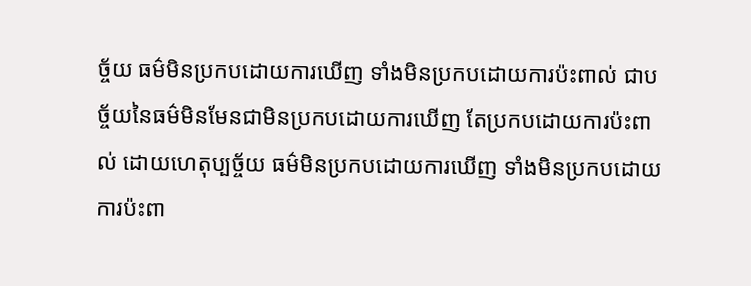ច្ច័យ ធម៌មិនប្រកបដោយការឃើញ ទាំងមិនប្រកបដោយការប៉ះពាល់ ជាបច្ច័យនៃធម៌មិនមែនជាមិនប្រកបដោយការឃើញ តែប្រកបដោយការប៉ះពាល់ ដោយហេតុប្បច្ច័យ ធម៌មិនប្រកបដោយការឃើញ ទាំងមិនប្រកបដោយការប៉ះពា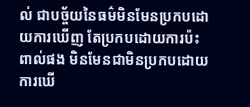ល់ ជាបច្ច័យនៃធម៌មិនមែនប្រកបដោយការឃើញ តែប្រកបដោយការប៉ះពាល់ផង មិនមែនជាមិនប្រកបដោយការឃើ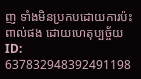ញ ទាំងមិនប្រកបដោយការប៉ះពាល់ផង ដោយហេតុប្បច្ច័យ
ID: 637832948392491198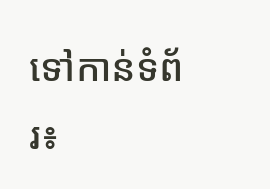ទៅកាន់ទំព័រ៖